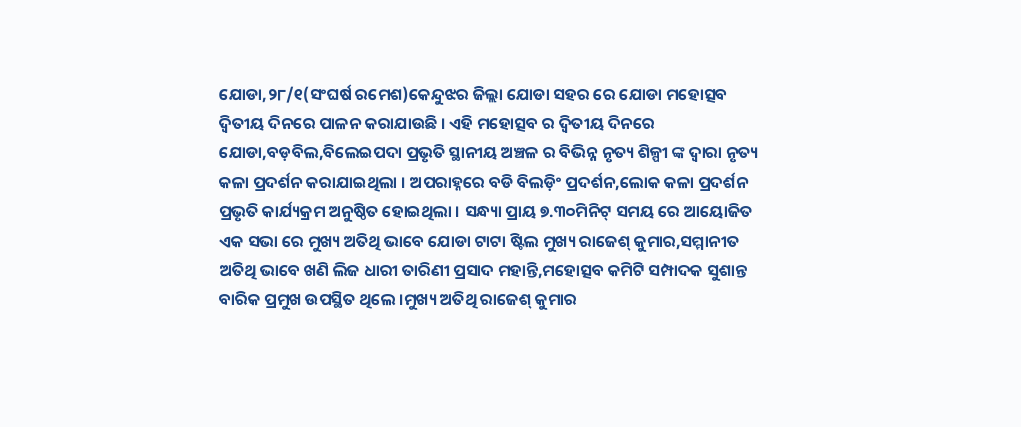ଯୋଡା,୨୮/୧(ସଂଘର୍ଷ ରମେଶ)କେନ୍ଦୁଝର ଜିଲ୍ଲା ଯୋଡା ସହର ରେ ଯୋଡା ମହୋତ୍ସବ ଦ୍ଵିତୀୟ ଦିନରେ ପାଳନ କରାଯାଉଛି । ଏହି ମହୋତ୍ସବ ର ଦ୍ଵିତୀୟ ଦିନରେ ଯୋଡା,ବଡ଼ବିଲ,ବିଲେଇପଦା ପ୍ରଭୃତି ସ୍ଥାନୀୟ ଅଞ୍ଚଳ ର ବିଭିନ୍ନ ନୃତ୍ୟ ଶିଳ୍ପୀ ଙ୍କ ଦ୍ଵାରା ନୃତ୍ୟ କଳା ପ୍ରଦର୍ଶନ କରାଯାଇଥିଲା । ଅପରାହ୍ନରେ ବଡି ବିଲଡ଼ିଂ ପ୍ରଦର୍ଶନ,ଲୋକ କଳା ପ୍ରଦର୍ଶନ ପ୍ରଭୃତି କାର୍ଯ୍ୟକ୍ରମ ଅନୁଷ୍ଠିତ ହୋଇଥିଲା । ସନ୍ଧ୍ୟା ପ୍ରାୟ ୭.୩୦ମିନିଟ୍ ସମୟ ରେ ଆୟୋଜିତ ଏକ ସଭା ରେ ମୁଖ୍ୟ ଅତିଥି ଭାବେ ଯୋଡା ଟାଟା ଷ୍ଟିଲ ମୁଖ୍ୟ ରାଜେଶ୍ କୁମାର,ସମ୍ମାନୀତ ଅତିଥି ଭାବେ ଖଣି ଲିଜ ଧାରୀ ତାରିଣୀ ପ୍ରସାଦ ମହାନ୍ତି,ମହୋତ୍ସବ କମିଟି ସମ୍ପାଦକ ସୁଶାନ୍ତ ବାରିକ ପ୍ରମୁଖ ଉପସ୍ଥିତ ଥିଲେ ।ମୁଖ୍ୟ ଅତିଥି ରାଜେଶ୍ କୁମାର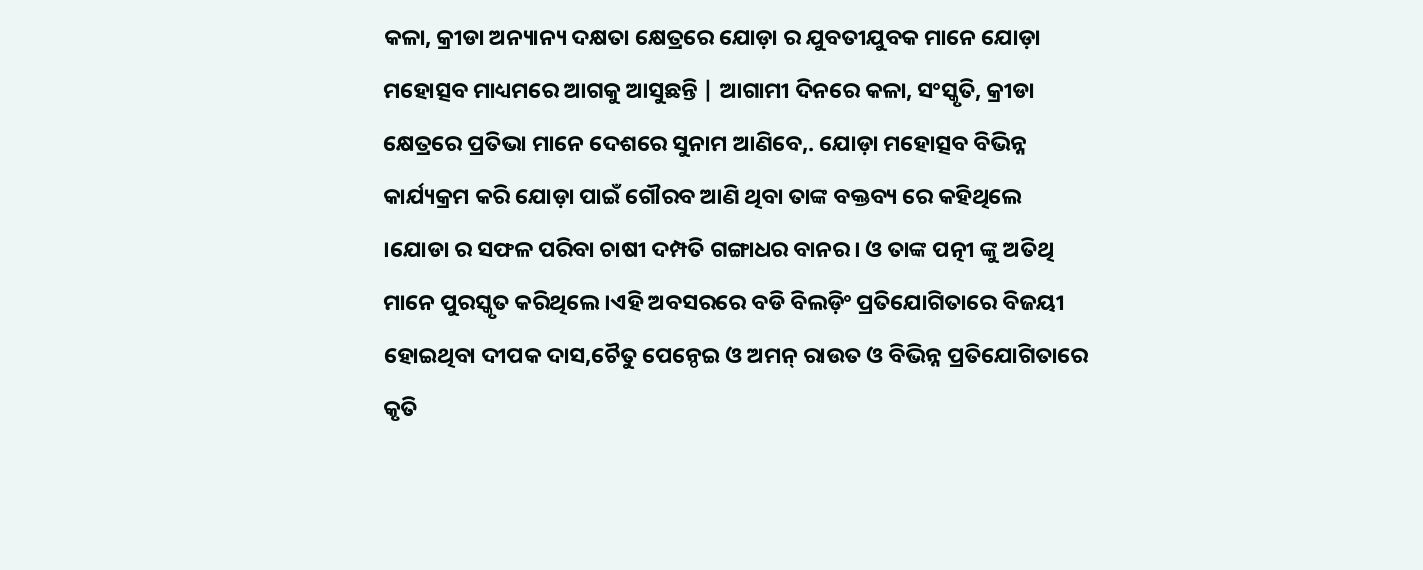କଳା, କ୍ରୀଡା ଅନ୍ୟାନ୍ୟ ଦକ୍ଷତା କ୍ଷେତ୍ରରେ ଯୋଡ଼ା ର ଯୁବତୀଯୁବକ ମାନେ ଯୋଡ଼ା ମହୋତ୍ସବ ମାଧ୍ୟମରେ ଆଗକୁ ଆସୁଛନ୍ତି | ଆଗାମୀ ଦିନରେ କଳା, ସଂସ୍କୃତି, କ୍ରୀଡା କ୍ଷେତ୍ରରେ ପ୍ରତିଭା ମାନେ ଦେଶରେ ସୁନାମ ଆଣିବେ,. ଯୋଡ଼ା ମହୋତ୍ସବ ବିଭିନ୍ନ କାର୍ଯ୍ୟକ୍ରମ କରି ଯୋଡ଼ା ପାଇଁ ଗୌରବ ଆଣି ଥିବା ତାଙ୍କ ବକ୍ତବ୍ୟ ରେ କହିଥିଲେ ।ଯୋଡା ର ସଫଳ ପରିବା ଚାଷୀ ଦମ୍ପତି ଗଙ୍ଗାଧର ବାନର। ଓ ତାଙ୍କ ପତ୍ନୀ ଙ୍କୁ ଅତିଥି ମାନେ ପୁରସ୍କୃତ କରିଥିଲେ ।ଏହି ଅବସରରେ ବଡି ବିଲଡ଼ିଂ ପ୍ରତିଯୋଗିତାରେ ବିଜୟୀ ହୋଇଥିବା ଦୀପକ ଦାସ,ଚୈତୁ ପେନ୍ଠେଇ ଓ ଅମନ୍ ରାଉତ ଓ ବିଭିନ୍ନ ପ୍ରତିଯୋଗିତାରେ କୃତି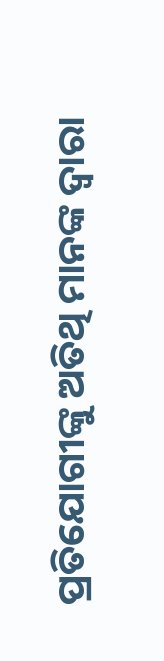ପ୍ରତିଯୋଗୀଙ୍କୁ ଅତିଥି ମାନଙ୍କ ଦ୍ଵାରା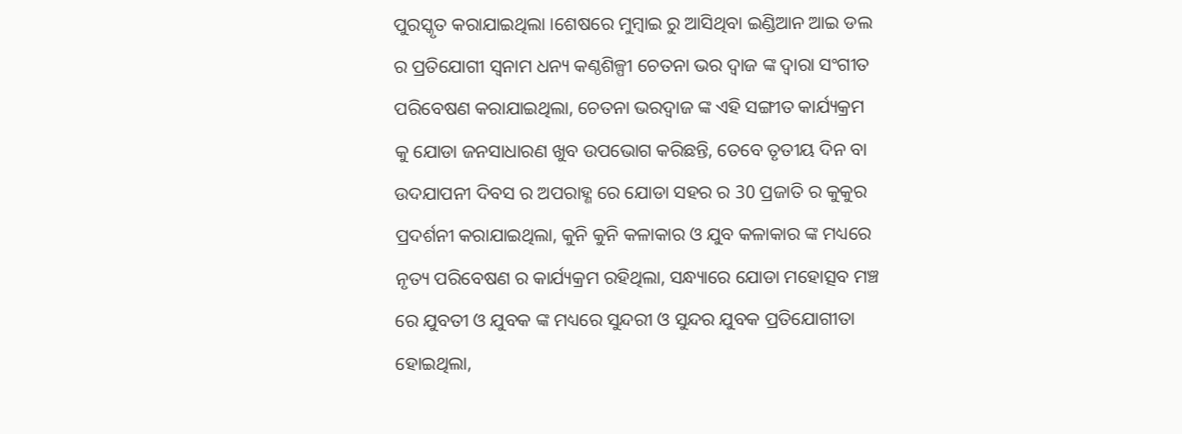ପୁରସ୍କୃତ କରାଯାଇଥିଲା ।ଶେଷରେ ମୁମ୍ବାଇ ରୁ ଆସିଥିବା ଇଣ୍ଡିଆନ ଆଇ ଡଲ ର ପ୍ରତିଯୋଗୀ ସ୍ୱନାମ ଧନ୍ୟ କଣ୍ଠଶିଳ୍ପୀ ଚେତନା ଭର ଦ୍ୱାଜ ଙ୍କ ଦ୍ଵାରା ସଂଗୀତ ପରିବେଷଣ କରାଯାଇଥିଲା, ଚେତନା ଭରଦ୍ବାଜ ଙ୍କ ଏହି ସଙ୍ଗୀତ କାର୍ଯ୍ୟକ୍ରମ କୁ ଯୋଡା ଜନସାଧାରଣ ଖୁବ ଉପଭୋଗ କରିଛନ୍ତି, ତେବେ ତୃତୀୟ ଦିନ ବା ଉଦଯାପନୀ ଦିବସ ର ଅପରାହ୍ଣ ରେ ଯୋଡା ସହର ର 30 ପ୍ରଜାତି ର କୁକୁର ପ୍ରଦର୍ଶନୀ କରାଯାଇଥିଲା, କୁନି କୁନି କଳାକାର ଓ ଯୁବ କଳାକାର ଙ୍କ ମଧ୍ୟରେ ନୃତ୍ୟ ପରିବେଷଣ ର କାର୍ଯ୍ୟକ୍ରମ ରହିଥିଲା, ସନ୍ଧ୍ୟାରେ ଯୋଡା ମହୋତ୍ସବ ମଞ୍ଚ ରେ ଯୁବତୀ ଓ ଯୁବକ ଙ୍କ ମଧ୍ୟରେ ସୁନ୍ଦରୀ ଓ ସୁନ୍ଦର ଯୁବକ ପ୍ରତିଯୋଗୀତା ହୋଇଥିଲା,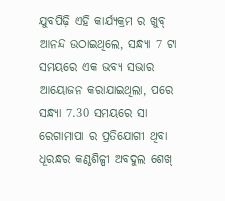ଯୁବପିଢ଼ି ଏହି କାର୍ଯ୍ୟକ୍ରମ ର ଖୁବ୍ ଆନନ୍ଦ ଉଠାଇଥିଲେ, ସନ୍ଧ୍ୟା 7 ଟା ସମୟରେ ଏକ ଭବ୍ୟ ସଭାର ଆୟୋଜନ କରାଯାଇଥିଲା, ପରେ ସନ୍ଧ୍ୟା 7.30 ସମୟରେ ସା ରେଗାମାପା ର ପ୍ରତିଯୋଗୀ ଥିବା ଧୂରନ୍ଧର କଣ୍ଠଶିଳ୍ପୀ ଅବଦୁଲ ଶେଖ୍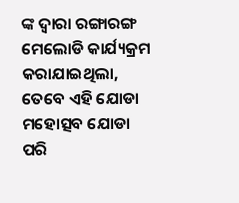ଙ୍କ ଦ୍ଵାରା ରଙ୍ଗାରଙ୍ଗ ମେଲୋଡି କାର୍ଯ୍ୟକ୍ରମ କରାଯାଇଥିଲା, ତେବେ ଏହି ଯୋଡା ମହୋତ୍ସବ ଯୋଡା ପରି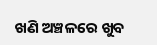ଖଣି ଅଞ୍ଚଳରେ ଖୁବ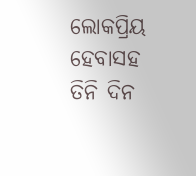ଲୋକପ୍ରିୟ ହେବାସହ ତିନି ଦିନ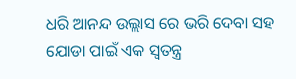ଧରି ଆନନ୍ଦ ଉଲ୍ଲାସ ରେ ଭରି ଦେବା ସହ ଯୋଡା ପାଇଁ ଏକ ସ୍ଵତନ୍ତ୍ର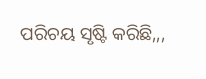ପରିଚୟ ସୃଷ୍ଟି କରିଛି,,,